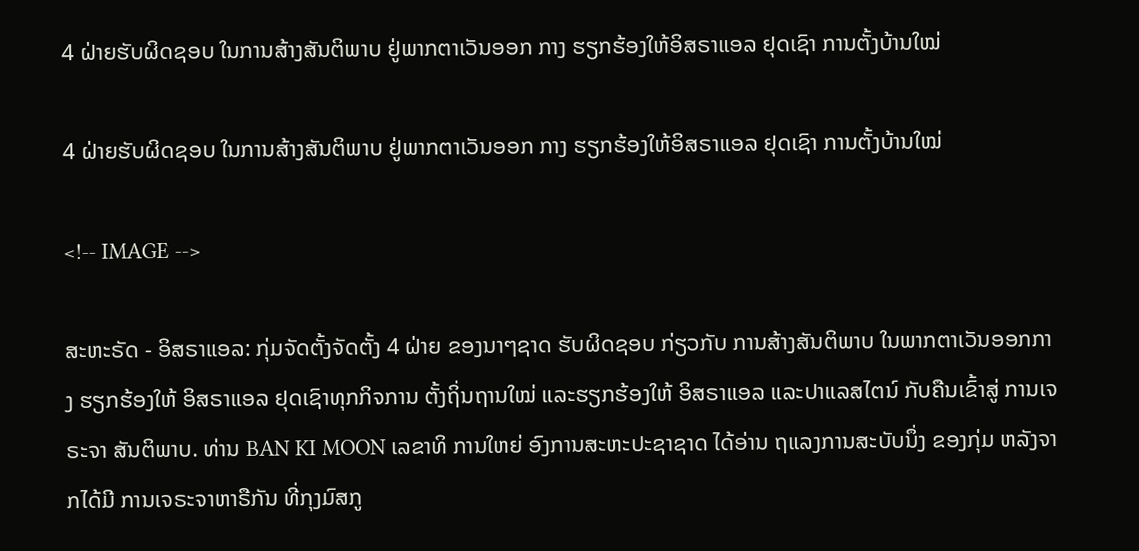4 ຝ່າຍຮັບຜິດຊອບ ໃນການສ້າງສັນຕິພາບ ຢູ່ພາກຕາເວັນອອກ ກາງ ຮຽກຮ້ອງໃຫ້ອິສຣາແອລ ຢຸດເຊົາ ການຕັ້ງບ້ານໃໝ່

4 ຝ່າຍຮັບຜິດຊອບ ໃນການສ້າງສັນຕິພາບ ຢູ່ພາກຕາເວັນອອກ ກາງ ຮຽກຮ້ອງໃຫ້ອິສຣາແອລ ຢຸດເຊົາ ການຕັ້ງບ້ານໃໝ່

<!-- IMAGE -->

ສະຫະຣັດ - ອິສຣາແອລ: ກຸ່ມຈັດຕັ້ງຈັດຕັ້ງ 4 ຝ່າຍ ຂອງນາໆຊາດ ຮັບຜິດຊອບ ກ່ຽວກັບ ການສ້າງສັນຕິພາບ ໃນພາກຕາເວັນອອກກາງ ຮຽກຮ້ອງໃຫ້ ອິສຣາແອລ ຢຸດເຊົາທຸກກິຈການ ຕັ້ງຖິ່ນຖານໃໝ່ ແລະຮຽກຮ້ອງໃຫ້ ອິສຣາແອລ ແລະປາແລສໄຕນ໌ ກັບຄືນເຂົ້າສູ່ ການເຈຣະຈາ ສັນຕິພາບ. ທ່ານ BAN KI MOON ເລຂາທິ ການໃຫຍ່ ອົງການສະຫະປະຊາຊາດ ໄດ້ອ່ານ ຖແລງການສະບັບນຶ່ງ ຂອງກຸ່ມ ຫລັງຈາກໄດ້ມີ ການເຈຣະຈາຫາຣືກັນ ທີ່ກຸງມົສກູ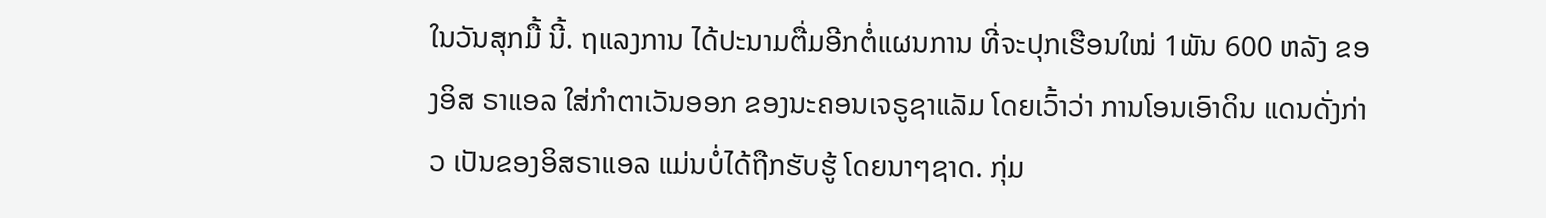ໃນວັນສຸກມື້ ນີ້. ຖແລງການ ໄດ້ປະນາມຕື່ມອີກຕໍ່ແຜນການ ທີ່ຈະປຸກເຮືອນໃໝ່ 1ພັນ 600 ຫລັງ ຂອງອິສ ຣາແອລ ໃສ່ກຳຕາເວັນອອກ ຂອງນະຄອນເຈຣູຊາແລັມ ໂດຍເວົ້າວ່າ ການໂອນເອົາດິນ ແດນດັ່ງກ່າວ ເປັນຂອງອິສຣາແອລ ແມ່ນບໍ່ໄດ້ຖືກຮັບຮູ້ ໂດຍນາໆຊາດ. ກຸ່ມ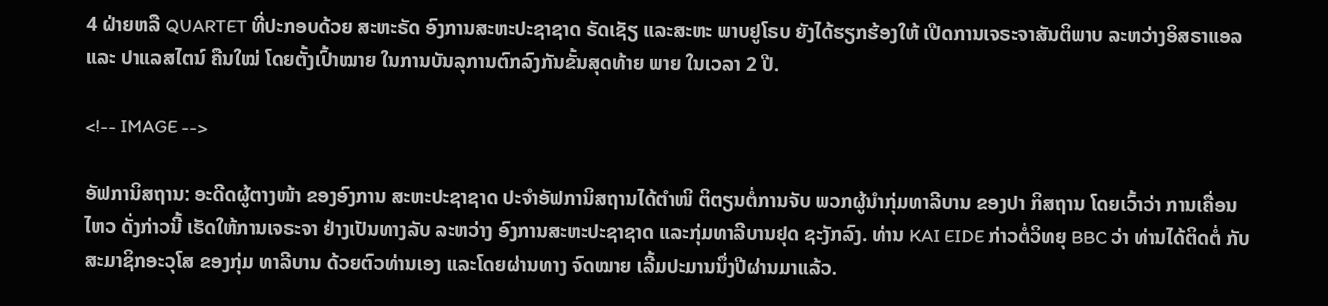4 ຝ່າຍຫລື QUARTET ທີ່ປະກອບດ້ວຍ ສະຫະຣັດ ອົງການສະຫະປະຊາຊາດ ຣັດເຊັຽ ແລະສະຫະ ພາບຢູໂຣບ ຍັງໄດ້ຮຽກຮ້ອງໃຫ້ ເປີດການເຈຣະຈາສັນຕິພາບ ລະຫວ່າງອິສຣາແອລ ແລະ ປາແລສໄຕນ໌ ຄືນໃໝ່ ໂດຍຕັ້ງເປົ້າໝາຍ ໃນການບັນລຸການຕົກລົງກັນຂັ້ນສຸດທ້າຍ ພາຍ ໃນເວລາ 2 ປີ.

<!-- IMAGE -->

ອັຟການິສຖານ: ອະດີດຜູ້ຕາງໜ້າ ຂອງອົງການ ສະຫະປະຊາຊາດ ປະຈຳອັຟການິສຖານໄດ້ຕຳໜິ ຕິຕຽນຕໍ່ການຈັບ ພວກຜູ້ນຳກຸ່ມທາລີບານ ຂອງປາ ກິສຖານ ໂດຍເວົ້າວ່າ ການເຄື່ອນໄຫວ ດັ່ງກ່າວນີ້ ເຮັດໃຫ້ການເຈຣະຈາ ຢ່າງເປັນທາງລັບ ລະຫວ່າງ ອົງການສະຫະປະຊາຊາດ ແລະກຸ່ມທາລີບານຢຸດ ຊະງັກລົງ. ທ່ານ KAI EIDE ກ່າວຕໍ່ວິທຍຸ BBC ວ່າ ທ່ານໄດ້ຕິດຕໍ່ ກັບສະມາຊິກອະວຸໂສ ຂອງກຸ່ມ ທາລີບານ ດ້ວຍຕົວທ່ານເອງ ແລະໂດຍຜ່ານທາງ ຈົດໝາຍ ເລີ້ມປະມານນຶ່ງປີຜ່ານມາແລ້ວ.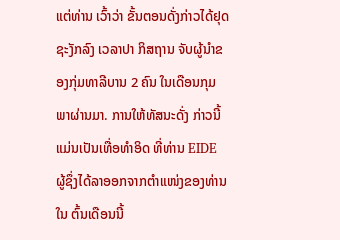ແຕ່ທ່ານ ເວົ້າວ່າ ຂັ້ນຕອນດັ່ງກ່າວໄດ້ຢຸດຊະງັກລົງ ເວລາປາ ກິສຖານ ຈັບຜູ້ນຳຂອງກຸ່ມທາລີບານ 2 ຄົນ ໃນເດືອນກຸມພາຜ່ານມາ. ການໃຫ້ທັສນະດັ່ງ ກ່າວນີ້ ແມ່ນເປັນເທື່ອທຳອິດ ທີ່ທ່ານ EIDE ຜູ້ຊຶ່ງໄດ້ລາອອກຈາກຕຳແໜ່ງຂອງທ່ານໃນ ຕົ້ນເດືອນນີ້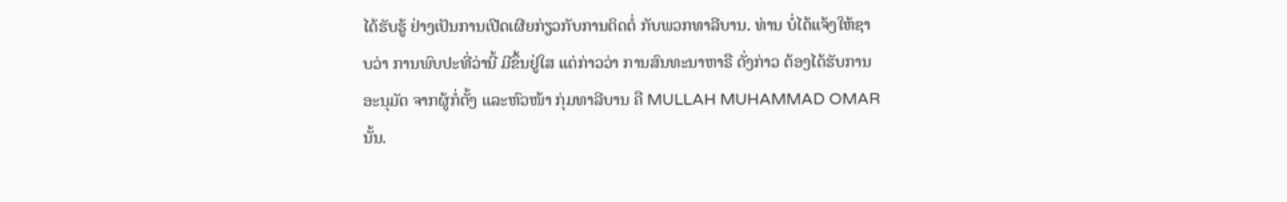ໄດ້ຮັບຮູ້ ຢ່າງເປັນການເປີດເຜີຍກ່ຽວກັບການຕິດຕໍ່ ກັບພວກທາລີບານ. ທ່ານ ບໍ່ໄດ້ແຈ້ງໃຫ້ຊາບວ່າ ການພົບປະທີ່ວ່ານີ້ ມີຂຶ້ນຢູ່ໃສ ແຕ່ກ່າວວ່າ ການສົນທະນາຫາຣື ດັ່ງກ່າວ ຕ້ອງໄດ້ຮັບການອະນຸມັດ ຈາກຜູ້ກໍ່ຕັ້ງ ແລະຫົວໜ້າ ກຸ່ມທາລີບານ ຄື MULLAH MUHAMMAD OMAR ນັ້ນ.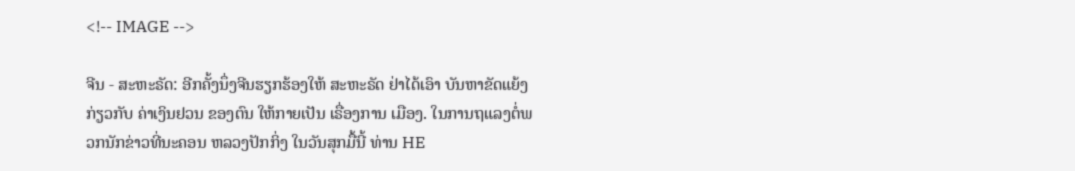<!-- IMAGE -->

ຈີນ - ສະຫະຣັດ: ອີກຄັ້ງນຶ່ງຈີນຮຽກຮ້ອງໃຫ້ ສະຫະຣັດ ຢ່າໄດ້ເອົາ ບັນຫາຂັດແຍ້ງ ກ່ຽວກັບ ຄ່າເງິນຢວນ ຂອງຕົນ ໃຫ້ກາຍເປັນ ເຣື່ອງການ ເມືອງ. ໃນການຖແລງຕໍ່ພວກນັກຂ່າວທີ່ນະຄອນ ຫລວງປັກກິ່ງ ໃນວັນສຸກມື້ນີ້ ທ່ານ HE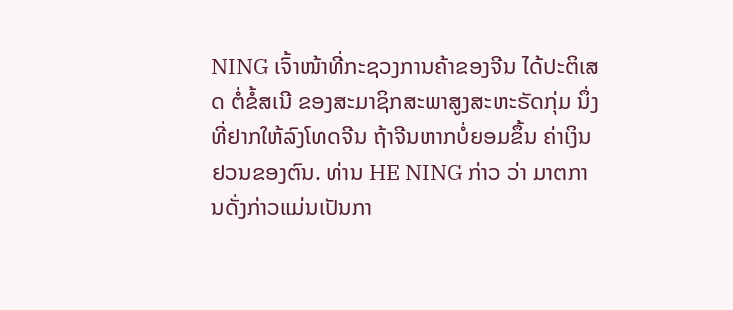NING ເຈົ້າໜ້າທີ່ກະຊວງການຄ້າຂອງຈີນ ໄດ້ປະຕິເສດ ຕໍ່ຂໍ້ສເນີ ຂອງສະມາຊິກສະພາສູງສະຫະຣັດກຸ່ມ ນຶ່ງທີ່ຢາກໃຫ້ລົງໂທດຈີນ ຖ້າຈີນຫາກບໍ່ຍອມຂຶ້ນ ຄ່າເງິນຢວນຂອງຕົນ. ທ່ານ HE NING ກ່າວ ວ່າ ມາຕການດັ່ງກ່າວແມ່ນເປັນກາ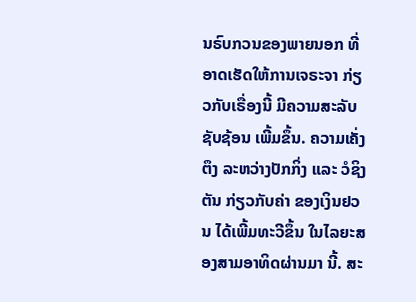ນຣົບກວນຂອງພາຍນອກ ທີ່ອາດເຮັດໃຫ້ການເຈຣະຈາ ກ່ຽວກັບເຣື່ອງນີ້ ມີຄວາມສະລັບຊັບຊ້ອນ ເພີ້ມຂຶ້ນ. ຄວາມເຄັ່ງຕຶງ ລະຫວ່າງປັກກິ່ງ ແລະ ວໍຊິງຕັນ ກ່ຽວກັບຄ່າ ຂອງເງິນຢວນ ໄດ້ເພີ້ມທະວີຂຶ້ນ ໃນໄລຍະສອງສາມອາທິດຜ່ານມາ ນີ້. ສະ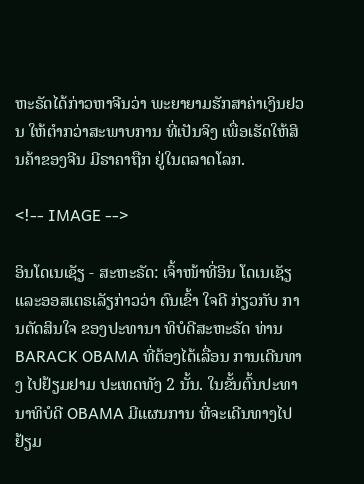ຫະຣັດໄດ້ກ່າວຫາຈີນວ່າ ພະຍາຍາມຮັກສາຄ່າເງິນຢວນ ໃຫ້ຕຳກວ່າສະພາບການ ທີ່ເປັນຈິງ ເພື່ອເຮັດໃຫ້ສິນຄ້າຂອງຈີນ ມີຣາຄາຖືກ ຢູ່ໃນຕລາດໂລກ.

<!-- IMAGE -->

ອິນໂດເນເຊັຽ - ສະຫະຣັດ: ເຈົ້າໜ້າທີ່ອິນ ໂດເນເຊັຽ ແລະອອສເຕຣເລັຽກ່າວວ່າ ຕົນເຂົ້າ ໃຈດີ ກ່ຽວກັບ ການຕັດສິນໃຈ ຂອງປະທານາ ທິບໍດີສະຫະຣັດ ທ່ານ BARACK OBAMA ທີ່ຕ້ອງໄດ້ເລື່ອນ ການເດີນທາງ ໄປຢ້ຽມຢາມ ປະເທດທັງ 2 ນັ້ນ. ໃນຂັ້ນຕົ້ນປະທານາທິບໍດີ OBAMA ມີແຜນການ ທີ່ຈະເດີນທາງໄປຢ້ຽມ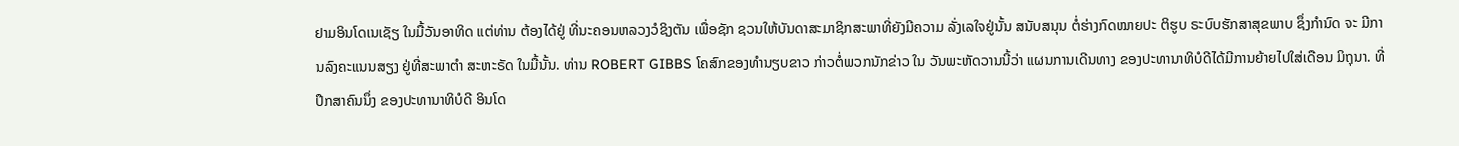ຢາມອິນໂດເນເຊັຽ ໃນມື້ວັນອາທິດ ແຕ່ທ່ານ ຕ້ອງໄດ້ຢູ່ ທີ່ນະຄອນຫລວງວໍຊິງຕັນ ເພື່ອຊັກ ຊວນໃຫ້ບັນດາສະມາຊິກສະພາທີ່ຍັງມີຄວາມ ລັ່ງເລໃຈຢູ່ນັ້ນ ສນັບສນຸນ ຕໍ່ຮ່າງກົດໝາຍປະ ຕິຮູບ ຣະບົບຮັກສາສຸຂພາບ ຊຶ່ງກຳນົດ ຈະ ມີການລົງຄະແນນສຽງ ຢູ່ທີ່ສະພາຕຳ ສະຫະຣັດ ໃນມື້ນັ້ນ. ທ່ານ ROBERT GIBBS ໂຄສົກຂອງທຳນຽບຂາວ ກ່າວຕໍ່ພວກນັກຂ່າວ ໃນ ວັນພະຫັດວານນີ້ວ່າ ແຜນການເດີນທາງ ຂອງປະທານາທິບໍດີໄດ້ມີການຍ້າຍໄປໃສ່ເດືອນ ມິຖຸນາ. ທີ່ປຶກສາຄົນນຶ່ງ ຂອງປະທານາທິບໍດີ ອິນໂດ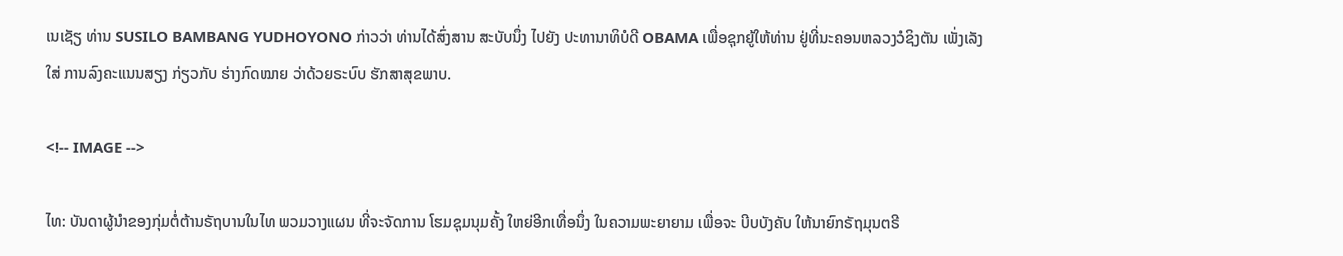ເນເຊັຽ ທ່ານ SUSILO BAMBANG YUDHOYONO ກ່າວວ່າ ທ່ານໄດ້ສົ່ງສານ ສະບັບນຶ່ງ ໄປຍັງ ປະທານາທິບໍດີ OBAMA ເພື່ອຊຸກຍູ້ໃຫ້ທ່ານ ຢູ່ທີ່ນະຄອນຫລວງວໍຊິງຕັນ ເພັ່ງເລັງໃສ່ ການລົງຄະແນນສຽງ ກ່ຽວກັບ ຮ່າງກົດໝາຍ ວ່າດ້ວຍຣະບົບ ຮັກສາສຸຂພາບ.

<!-- IMAGE -->

ໄທ: ບັນດາຜູ້ນຳຂອງກຸ່ມຕໍ່ຕ້ານຣັຖບານໃນໄທ ພວມວາງແຜນ ທີ່ຈະຈັດການ ໂຮມຊຸມນຸມຄັ້ງ ໃຫຍ່ອີກເທື່ອນຶ່ງ ໃນຄວາມພະຍາຍາມ ເພື່ອຈະ ບີບບັງຄັບ ໃຫ້ນາຍົກຣັຖມຸນຕຣີ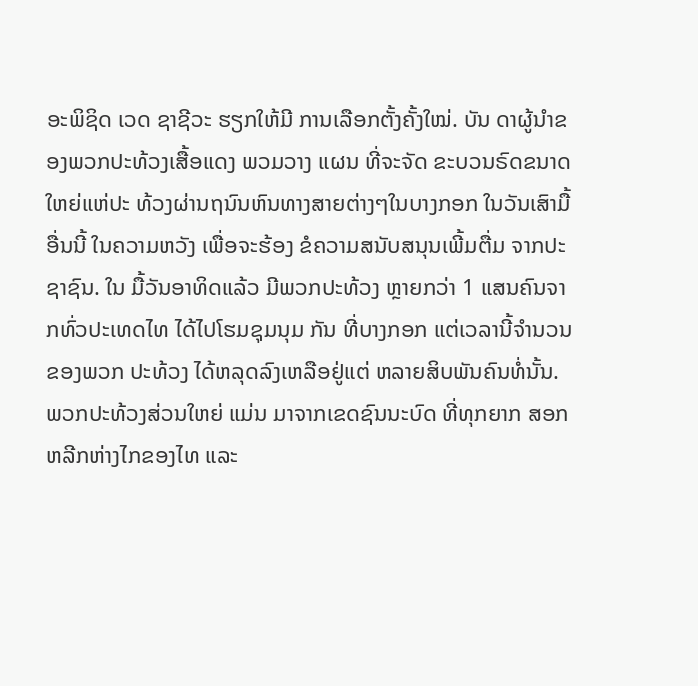ອະພິຊິດ ເວດ ຊາຊີວະ ຮຽກໃຫ້ມີ ການເລືອກຕັ້ງຄັ້ງໃໝ່. ບັນ ດາຜູ້ນຳຂອງພວກປະທ້ວງເສື້ອແດງ ພວມວາງ ແຜນ ທີ່ຈະຈັດ ຂະບວນຣົດຂນາດໃຫຍ່ແຫ່ປະ ທ້ວງຜ່ານຖນົນຫົນທາງສາຍຕ່າງໆໃນບາງກອກ ໃນວັນເສົາມື້ອື່ນນີ້ ໃນຄວາມຫວັງ ເພື່ອຈະຮ້ອງ ຂໍຄວາມສນັບສນຸນເພີ້ມຕື່ມ ຈາກປະຊາຊົນ. ໃນ ມື້ວັນອາທິດແລ້ວ ມີພວກປະທ້ວງ ຫຼາຍກວ່າ 1 ແສນຄົນຈາກທົ່ວປະເທດໄທ ໄດ້ໄປໂຮມຊຸມນຸມ ກັນ ທີ່ບາງກອກ ແຕ່ເວລານີ້ຈຳນວນຂອງພວກ ປະທ້ວງ ໄດ້ຫລຸດລົງເຫລືອຢູ່ແຕ່ ຫລາຍສິບພັນຄົນທໍ່ນັ້ນ. ພວກປະທ້ວງສ່ວນໃຫຍ່ ແມ່ນ ມາຈາກເຂດຊົນນະບົດ ທີ່ທຸກຍາກ ສອກຫລີກຫ່າງໄກຂອງໄທ ແລະ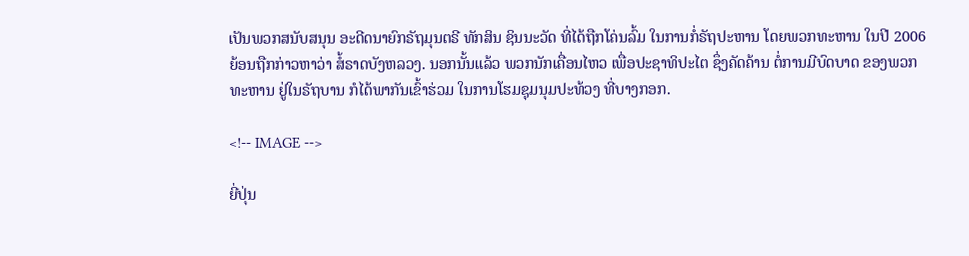ເປັນພວກສນັບສນຸນ ອະດີດນາຍົກຣັຖມຸນຕຣີ ທັກສິນ ຊິນນະວັດ ທີ່ໄດ້ຖືກໂຄ່ນລົ້ມ ໃນການກໍ່ຣັຖປະຫານ ໂດຍພວກທະຫານ ໃນປີ 2006 ຍ້ອນຖືກກ່າວຫາວ່າ ສໍ້ຣາດບັງຫລວງ. ນອກນັ້ນແລ້ວ ພວກນັກເຄື່ອນໄຫວ ເພື່ອປະຊາທິປະໄຕ ຊຶ່ງຄັດຄ້ານ ຕໍ່ການມີບົດບາດ ຂອງພວກທະຫານ ຢູ່ໃນຣັຖບານ ກໍໄດ້ພາກັນເຂົ້າຮ່ວມ ໃນການໂຮມຊຸມນຸມປະທ້ວງ ທີ່ບາງກອກ.

<!-- IMAGE -->

ຍີ່ປຸ່ນ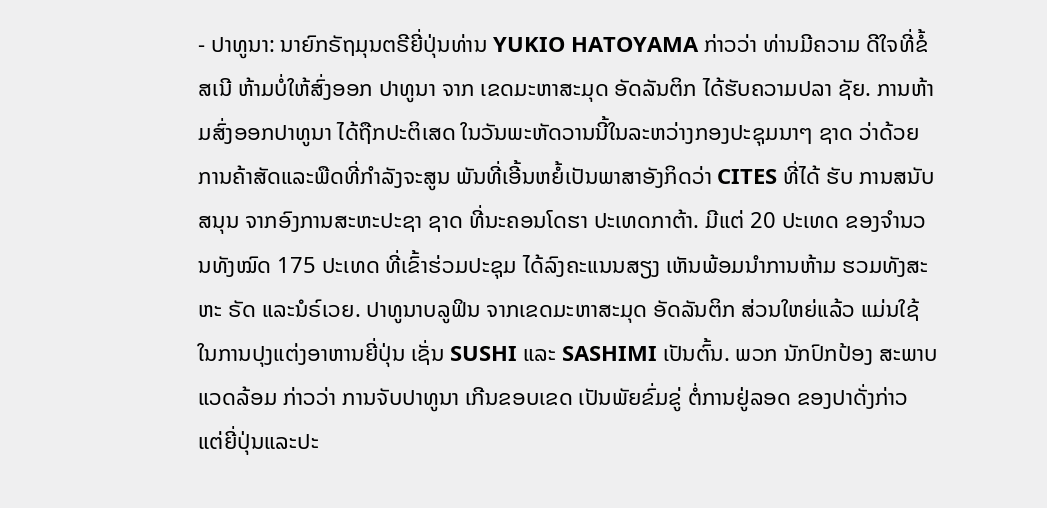- ປາທູນາ: ນາຍົກຣັຖມຸນຕຣີຍີ່ປຸ່ນທ່ານ YUKIO HATOYAMA ກ່າວວ່າ ທ່ານມີຄວາມ ດີໃຈທີ່ຂໍ້ສເນີ ຫ້າມບໍ່ໃຫ້ສົ່ງອອກ ປາທູນາ ຈາກ ເຂດມະຫາສະມຸດ ອັດລັນຕິກ ໄດ້ຮັບຄວາມປລາ ຊັຍ. ການຫ້າມສົ່ງອອກປາທູນາ ໄດ້ຖືກປະຕິເສດ ໃນວັນພະຫັດວານນີ້ໃນລະຫວ່າງກອງປະຊຸມນາໆ ຊາດ ວ່າດ້ວຍການຄ້າສັດແລະພືດທີ່ກຳລັງຈະສູນ ພັນທີ່ເອີ້ນຫຍໍ້ເປັນພາສາອັງກິດວ່າ CITES ທີ່ໄດ້ ຮັບ ການສນັບສນຸນ ຈາກອົງການສະຫະປະຊາ ຊາດ ທີ່ນະຄອນໂດຮາ ປະເທດກາຕ້າ. ມີແຕ່ 20 ປະເທດ ຂອງຈຳນວນທັງໝົດ 175 ປະເທດ ທີ່ເຂົ້າຮ່ວມປະຊຸມ ໄດ້ລົງຄະແນນສຽງ ເຫັນພ້ອມນຳການຫ້າມ ຮວມທັງສະຫະ ຣັດ ແລະນໍຣ໌ເວຍ. ປາທູນາບລູຟິນ ຈາກເຂດມະຫາສະມຸດ ອັດລັນຕິກ ສ່ວນໃຫຍ່ແລ້ວ ແມ່ນໃຊ້ໃນການປຸງແຕ່ງອາຫານຍີ່ປຸ່ນ ເຊັ່ນ SUSHI ແລະ SASHIMI ເປັນຕົ້ນ. ພວກ ນັກປົກປ້ອງ ສະພາບແວດລ້ອມ ກ່າວວ່າ ການຈັບປາທູນາ ເກີນຂອບເຂດ ເປັນພັຍຂົ່ມຂູ່ ຕໍ່ການຢູ່ລອດ ຂອງປາດັ່ງກ່າວ ແຕ່ຍີ່ປຸ່ນແລະປະ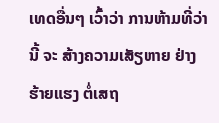ເທດອື່ນໆ ເວົ້າວ່າ ການຫ້າມທີ່ວ່ານີ້ ຈະ ສ້າງຄວາມເສັຽຫາຍ ຢ່າງຮ້າຍແຮງ ຕໍ່ເສຖ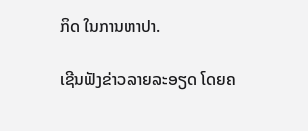ກິດ ໃນການຫາປາ.

ເຊີນຟັງຂ່າວລາຍລະອຽດ ໂດຍຄ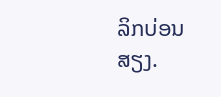ລິກບ່ອນສຽງ.